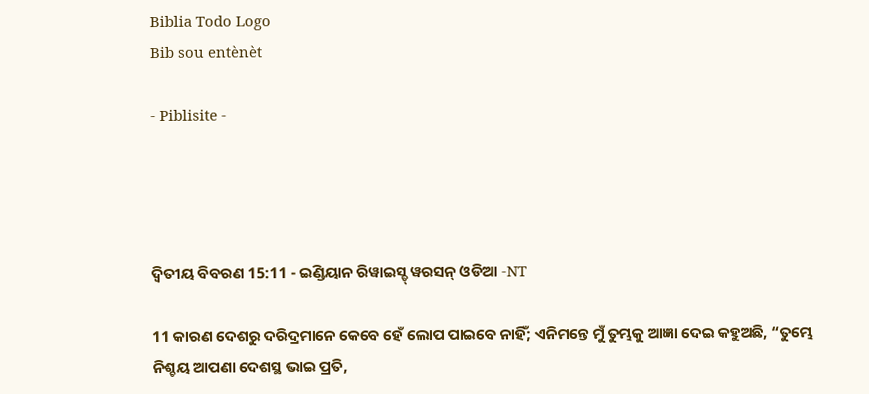Biblia Todo Logo
Bib sou entènèt

- Piblisite -




ଦ୍ଵିତୀୟ ବିବରଣ 15:11 - ଇଣ୍ଡିୟାନ ରିୱାଇସ୍ଡ୍ ୱରସନ୍ ଓଡିଆ -NT

11 କାରଣ ଦେଶରୁ ଦରିଦ୍ରମାନେ କେବେ ହେଁ ଲୋପ ପାଇବେ ନାହିଁ; ଏନିମନ୍ତେ ମୁଁ ତୁମ୍ଭକୁ ଆଜ୍ଞା ଦେଇ କହୁଅଛି, “ତୁମ୍ଭେ ନିଶ୍ଚୟ ଆପଣା ଦେଶସ୍ଥ ଭାଇ ପ୍ରତି,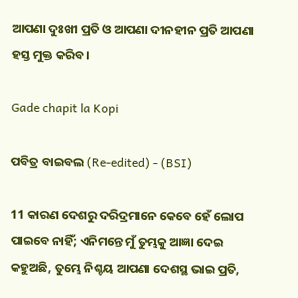ଆପଣା ଦୁଃଖୀ ପ୍ରତି ଓ ଆପଣା ଦୀନହୀନ ପ୍ରତି ଆପଣା ହସ୍ତ ମୁକ୍ତ କରିବ।

Gade chapit la Kopi

ପବିତ୍ର ବାଇବଲ (Re-edited) - (BSI)

11 କାରଣ ଦେଶରୁ ଦରିଦ୍ରମାନେ କେବେ ହେଁ ଲୋପ ପାଇବେ ନାହିଁ; ଏନିମନ୍ତେ ମୁଁ ତୁମ୍ଭକୁ ଆଜ୍ଞା ଦେଇ କହୁଅଛି, ତୁମ୍ଭେ ନିଶ୍ଚୟ ଆପଣା ଦେଶସ୍ଥ ଭାଇ ପ୍ରତି,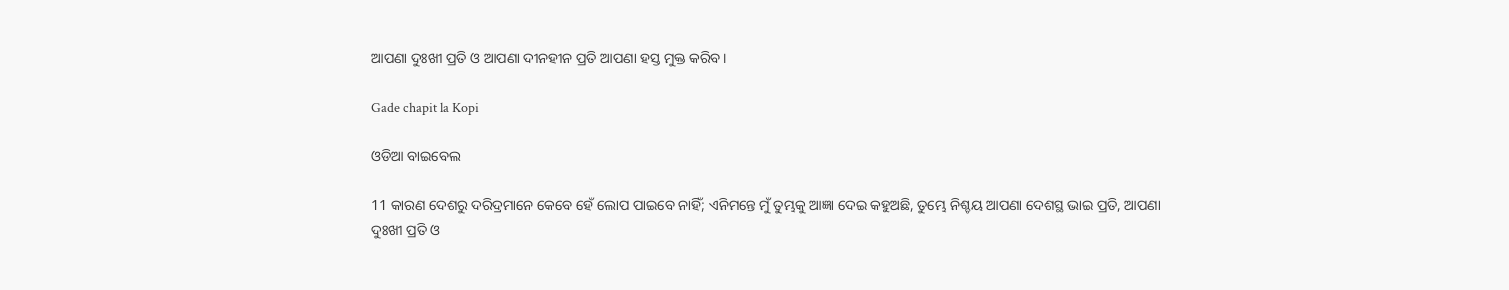ଆପଣା ଦୁଃଖୀ ପ୍ରତି ଓ ଆପଣା ଦୀନହୀନ ପ୍ରତି ଆପଣା ହସ୍ତ ମୁକ୍ତ କରିବ।

Gade chapit la Kopi

ଓଡିଆ ବାଇବେଲ

11 କାରଣ ଦେଶରୁ ଦରିଦ୍ରମାନେ କେବେ ହେଁ ଲୋପ ପାଇବେ ନାହିଁ; ଏନିମନ୍ତେ ମୁଁ ତୁମ୍ଭକୁ ଆଜ୍ଞା ଦେଇ କହୁଅଛି, ତୁମ୍ଭେ ନିଶ୍ଚୟ ଆପଣା ଦେଶସ୍ଥ ଭାଇ ପ୍ରତି, ଆପଣା ଦୁଃଖୀ ପ୍ରତି ଓ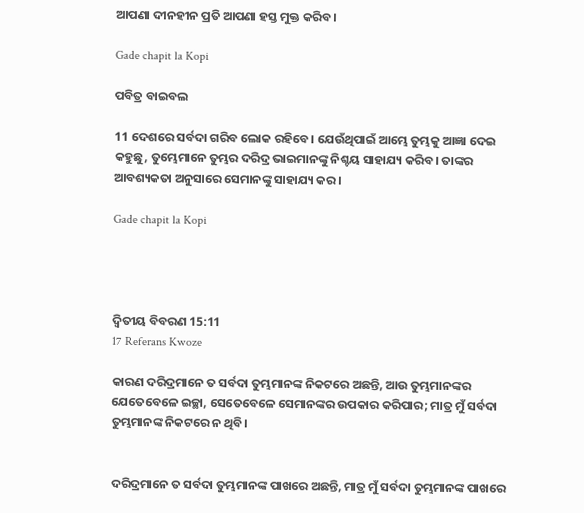ଆପଣା ଦୀନହୀନ ପ୍ରତି ଆପଣା ହସ୍ତ ମୁକ୍ତ କରିବ।

Gade chapit la Kopi

ପବିତ୍ର ବାଇବଲ

11 ଦେଶରେ ସର୍ବଦା ଗରିବ ଲୋକ ରହିବେ। ଯେଉଁଥିପାଇଁ ଆମ୍ଭେ ତୁମ୍ଭକୁ ଆଜ୍ଞା ଦେଇ କହୁଛୁ, ତୁମ୍ଭେମାନେ ତୁମ୍ଭର ଦରିଦ୍ର ଭାଇମାନଙ୍କୁ ନିଶ୍ଚୟ ସାହାଯ୍ୟ କରିବ। ତାଙ୍କର ଆବଶ୍ୟକତା ଅନୁସାରେ ସେମାନଙ୍କୁ ସାହାଯ୍ୟ କର।

Gade chapit la Kopi




ଦ୍ଵିତୀୟ ବିବରଣ 15:11
17 Referans Kwoze

କାରଣ ଦରିଦ୍ରମାନେ ତ ସର୍ବଦା ତୁମ୍ଭମାନଙ୍କ ନିକଟରେ ଅଛନ୍ତି, ଆଉ ତୁମ୍ଭମାନଙ୍କର ଯେତେବେଳେ ଇଚ୍ଛା, ସେତେବେଳେ ସେମାନଙ୍କର ଉପକାର କରିପାର; ମାତ୍ର ମୁଁ ସର୍ବଦା ତୁମ୍ଭମାନଙ୍କ ନିକଟରେ ନ ଥିବି।


ଦରିଦ୍ରମାନେ ତ ସର୍ବଦା ତୁମ୍ଭମାନଙ୍କ ପାଖରେ ଅଛନ୍ତି, ମାତ୍ର ମୁଁ ସର୍ବଦା ତୁମ୍ଭମାନଙ୍କ ପାଖରେ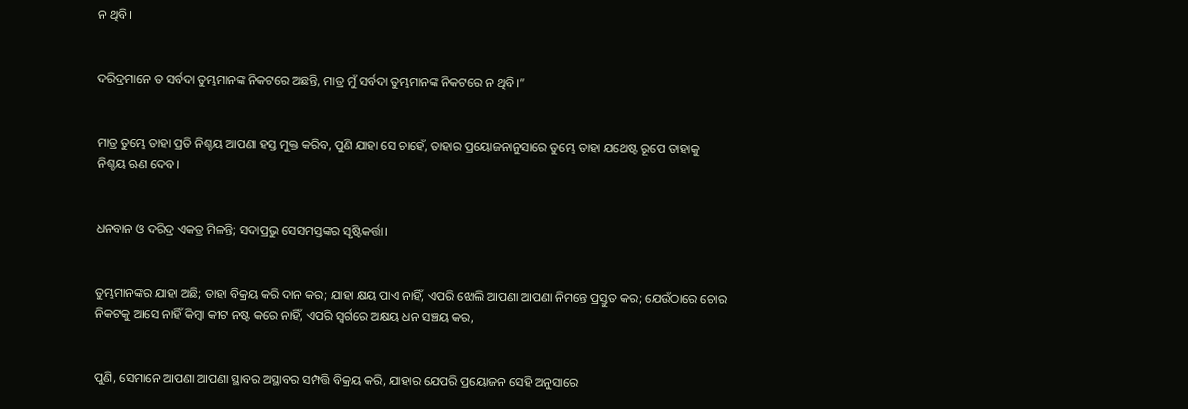ନ ଥିବି।


ଦରିଦ୍ରମାନେ ତ ସର୍ବଦା ତୁମ୍ଭମାନଙ୍କ ନିକଟରେ ଅଛନ୍ତି, ମାତ୍ର ମୁଁ ସର୍ବଦା ତୁମ୍ଭମାନଙ୍କ ନିକଟରେ ନ ଥିବି।”


ମାତ୍ର ତୁମ୍ଭେ ତାହା ପ୍ରତି ନିଶ୍ଚୟ ଆପଣା ହସ୍ତ ମୁକ୍ତ କରିବ, ପୁଣି ଯାହା ସେ ଚାହେଁ, ତାହାର ପ୍ରୟୋଜନାନୁସାରେ ତୁମ୍ଭେ ତାହା ଯଥେଷ୍ଟ ରୂପେ ତାହାକୁ ନିଶ୍ଚୟ ଋଣ ଦେବ।


ଧନବାନ ଓ ଦରିଦ୍ର ଏକତ୍ର ମିଳନ୍ତି; ସଦାପ୍ରଭୁ ସେସମସ୍ତଙ୍କର ସୃଷ୍ଟିକର୍ତ୍ତା।


ତୁମ୍ଭମାନଙ୍କର ଯାହା ଅଛି; ତାହା ବିକ୍ରୟ କରି ଦାନ କର; ଯାହା କ୍ଷୟ ପାଏ ନାହିଁ, ଏପରି ଝୋଲି ଆପଣା ଆପଣା ନିମନ୍ତେ ପ୍ରସ୍ତୁତ କର; ଯେଉଁଠାରେ ଚୋର ନିକଟକୁ ଆସେ ନାହିଁ କିମ୍ବା କୀଟ ନଷ୍ଟ କରେ ନାହିଁ, ଏପରି ସ୍ୱର୍ଗରେ ଅକ୍ଷୟ ଧନ ସଞ୍ଚୟ କର,


ପୁଣି, ସେମାନେ ଆପଣା ଆପଣା ସ୍ଥାବର ଅସ୍ଥାବର ସମ୍ପତ୍ତି ବିକ୍ରୟ କରି, ଯାହାର ଯେପରି ପ୍ରୟୋଜନ ସେହି ଅନୁସାରେ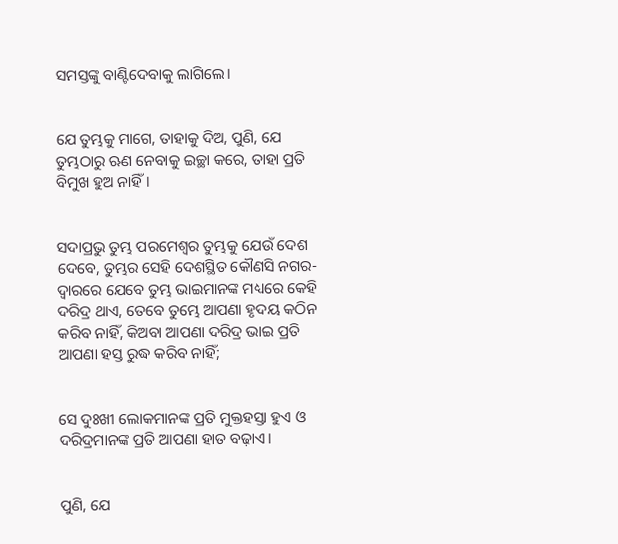ସମସ୍ତଙ୍କୁ ବାଣ୍ଟିଦେବାକୁ ଲାଗିଲେ।


ଯେ ତୁମ୍ଭକୁ ମାଗେ, ତାହାକୁ ଦିଅ, ପୁଣି, ଯେ ତୁମ୍ଭଠାରୁ ଋଣ ନେବାକୁ ଇଚ୍ଛା କରେ, ତାହା ପ୍ରତି ବିମୁଖ ହୁଅ ନାହିଁ।


ସଦାପ୍ରଭୁ ତୁମ୍ଭ ପରମେଶ୍ୱର ତୁମ୍ଭକୁ ଯେଉଁ ଦେଶ ଦେବେ, ତୁମ୍ଭର ସେହି ଦେଶସ୍ଥିତ କୌଣସି ନଗର-ଦ୍ୱାରରେ ଯେବେ ତୁମ୍ଭ ଭାଇମାନଙ୍କ ମଧ୍ୟରେ କେହି ଦରିଦ୍ର ଥାଏ, ତେବେ ତୁମ୍ଭେ ଆପଣା ହୃଦୟ କଠିନ କରିବ ନାହିଁ, କିଅବା ଆପଣା ଦରିଦ୍ର ଭାଇ ପ୍ରତି ଆପଣା ହସ୍ତ ରୁଦ୍ଧ କରିବ ନାହିଁ;


ସେ ଦୁଃଖୀ ଲୋକମାନଙ୍କ ପ୍ରତି ମୁକ୍ତହସ୍ତା ହୁଏ ଓ ଦରିଦ୍ରମାନଙ୍କ ପ୍ରତି ଆପଣା ହାତ ବଢ଼ାଏ।


ପୁଣି, ଯେ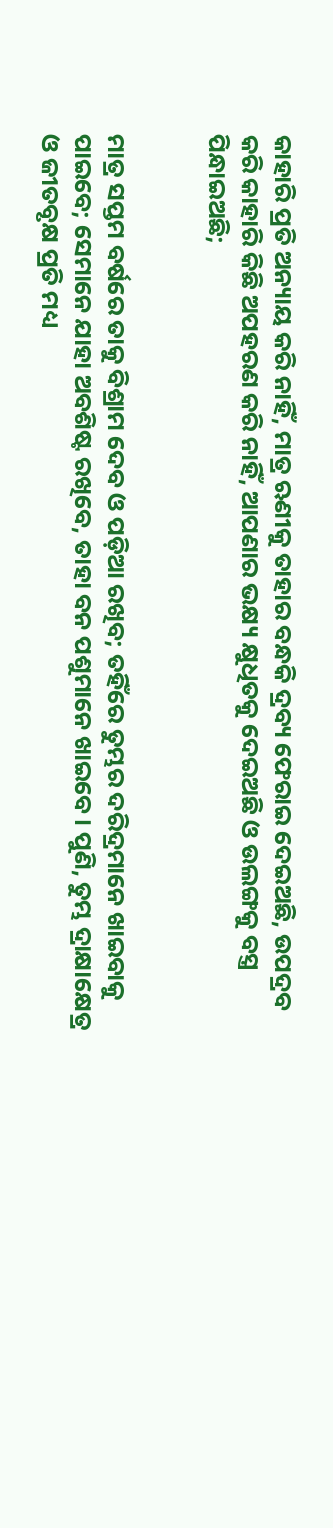କାହାରି ପ୍ରତି ଅନ୍ୟାୟ କରି ନାହିଁ, ମାତ୍ର ଋଣୀକୁ ତାହାର ବନ୍ଧକି ଦ୍ରବ୍ୟ ଫେରାଇ ଦେଇଅଛି, ଉପଦ୍ରବ କରି କାହାରି କିଛି ଅପହରଣ କରି ନାହିଁ, ଆପଣାର ଭକ୍ଷ୍ୟ କ୍ଷୁଧିତକୁ ଦେଇଅଛି ଓ ଉଲଙ୍ଗକୁ ବସ୍ତ୍ର ପିନ୍ଧାଇଅଛି;


ମାତ୍ର ସପ୍ତମ ବର୍ଷରେ ତାକୁ ବିଶ୍ରାମ ଦେବ ଓ ପଡ଼ିଆ ରଖିବ; ତହିଁରେ ତୁମ୍ଭର ଦରିଦ୍ରମାନେ ଖାଇବାକୁ ପାଇବେ; ସେମାନେ ଯାହା ଅବଶିଷ୍ଟ ରଖିବେ, ତାହା ବନ ପଶୁମାନେ ଖାଇବେ। ପୁଣି, ତୁମ୍ଭ ଦ୍ରାକ୍ଷାକ୍ଷେତ୍ର ଓ ଜୀତବୃକ୍ଷ ପ୍ରତି ମଧ୍ୟ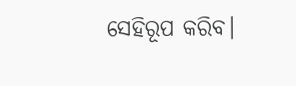ସେହିରୂପ କରିବ।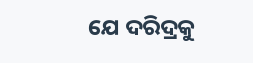ଯେ ଦରିଦ୍ରକୁ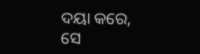ଦୟା କରେ, ସେ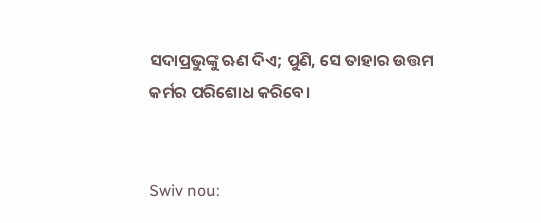ସଦାପ୍ରଭୁଙ୍କୁ ଋଣ ଦିଏ; ପୁଣି, ସେ ତାହାର ଉତ୍ତମ କର୍ମର ପରିଶୋଧ କରିବେ।


Swiv nou: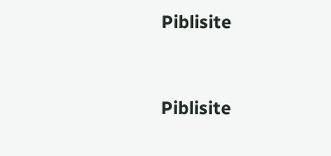Piblisite


Piblisite